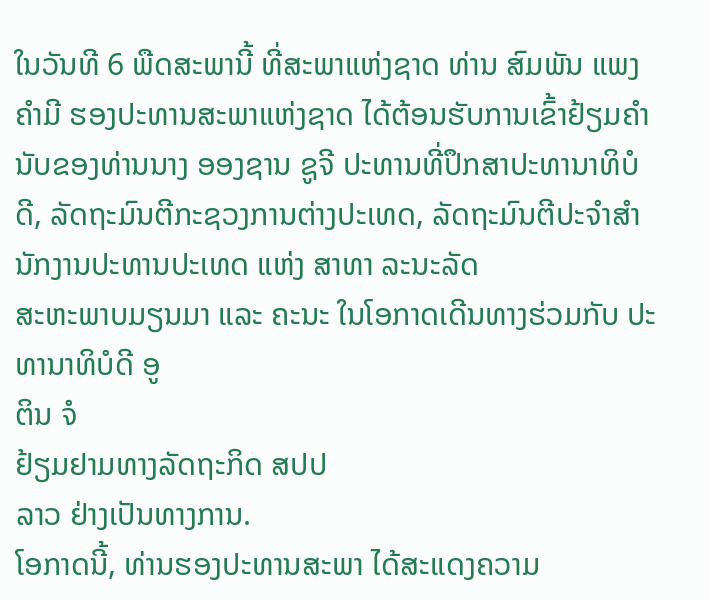ໃນວັນທີ 6 ພືດສະພານີ້ ທີ່ສະພາແຫ່ງຊາດ ທ່ານ ສົມພັນ ແພງຄໍາມີ ຮອງປະທານສະພາແຫ່ງຊາດ ໄດ້ຕ້ອນຮັບການເຂົ້າຢ້ຽມຄໍານັບຂອງທ່ານນາງ ອອງຊານ ຊູຈີ ປະທານທີ່ປຶກສາປະທານາທິບໍ ດີ, ລັດຖະມົນຕີກະຊວງການຕ່າງປະເທດ, ລັດຖະມົນຕີປະຈໍາສໍານັກງານປະທານປະເທດ ແຫ່ງ ສາທາ ລະນະລັດ
ສະຫະພາບມຽນມາ ແລະ ຄະນະ ໃນໂອກາດເດີນທາງຮ່ວມກັບ ປະທານາທິບໍດີ ອູ
ຕິນ ຈໍ
ຢ້ຽມຢາມທາງລັດຖະກິດ ສປປ
ລາວ ຢ່າງເປັນທາງການ.
ໂອກາດນີ້, ທ່ານຮອງປະທານສະພາ ໄດ້ສະແດງຄວາມ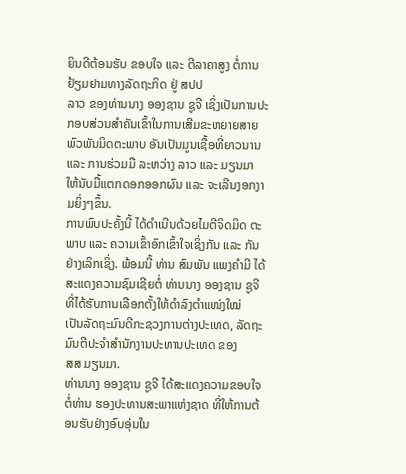ຍິນດີຕ້ອນຮັບ ຂອບໃຈ ແລະ ຕີລາຄາສູງ ຕໍ່ການຢ້ຽມຢາມທາງລັດຖະກິດ ຢູ່ ສປປ
ລາວ ຂອງທ່ານນາງ ອອງຊານ ຊູຈີ ເຊິ່ງເປັນການປະກອບສ່ວນສຳຄັນເຂົ້າໃນການເສີມຂະຫຍາຍສາຍພົວພັນມິດຕະພາບ ອັນເປັນມູນເຊື້ອທີ່ຍາວນານ ແລະ ການຮ່ວມມື ລະຫວ່າງ ລາວ ແລະ ມຽນມາ ໃຫ້ນັບມື້ແຕກດອກອອກຜົນ ແລະ ຈະເລີນງອກງາມຍິ່ງໆຂຶ້ນ.
ການພົບປະຄັ້ງນີ້ ໄດ້ດຳເນີນດ້ວຍໄມຕີຈິດມິດ ຕະພາບ ແລະ ຄວາມເຂົ້າອົກເຂົ້າໃຈເຊິ່ງກັນ ແລະ ກັນຢ່າງເລິກເຊິ່ງ. ພ້ອມນີ້ ທ່ານ ສົມພັນ ແພງຄໍາມີ ໄດ້ສະແດງຄວາມຊົມເຊີຍຕໍ່ ທ່ານນາງ ອອງຊານ ຊູຈີ ທີ່ໄດ້ຮັບການເລືອກຕັ້ງໃຫ້ດໍາລົງຕໍາແໜ່ງໃໝ່
ເປັນລັດຖະມົນດີກະຊວງການຕ່າງປະເທດ, ລັດຖະມົນຕີປະຈໍາສໍານັກງານປະທານປະເທດ ຂອງ
ສສ ມຽນມາ.
ທ່ານນາງ ອອງຊານ ຊູຈີ ໄດ້ສະແດງຄວາມຂອບໃຈ ຕໍ່ທ່ານ ຮອງປະທານສະພາແຫ່ງຊາດ ທີ່ໃຫ້ການຕ້ອນຮັບຢ່າງອົບອຸ່ນໃນ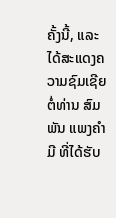ຄັ້ງນີ້, ແລະ ໄດ້ສະແດງຄວາມຊົມເຊີຍຕໍ່ທ່ານ ສົມພັນ ແພງຄໍາມີ ທີ່ໄດ້ຮັບ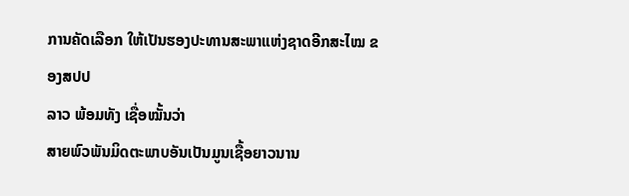ການຄັດເລືອກ ໃຫ້ເປັນຮອງປະທານສະພາແຫ່ງຊາດອີກສະໄໝ ຂອງສປປ
ລາວ ພ້ອມທັງ ເຊື່ອໝັ້ນວ່າ
ສາຍພົວພັນມິດຕະພາບອັນເປັນມູນເຊື້ອຍາວນານ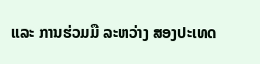ແລະ ການຮ່ວມມື ລະຫວ່າງ ສອງປະເທດ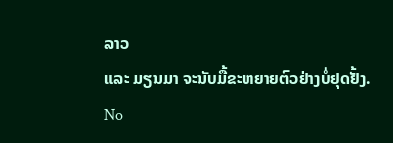ລາວ
ແລະ ມຽນມາ ຈະນັບມື້ຂະຫຍາຍຕົວຢ່າງບໍ່ຢຸດຢັ້ງ.
No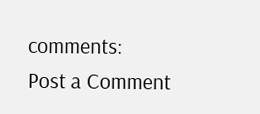comments:
Post a Comment